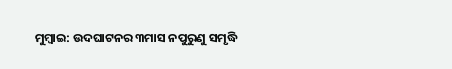ମୁମ୍ବାଇ: ଉଦଘାଟନର ୩ମାସ ନପୁରୁଣୁ ସମୃଦ୍ଧି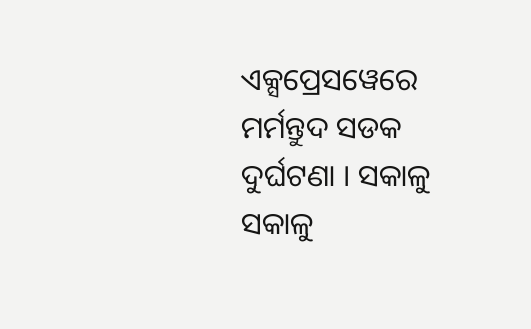ଏକ୍ସପ୍ରେସୱେରେ ମର୍ମନ୍ତୁଦ ସଡକ ଦୁର୍ଘଟଣା । ସକାଳୁ ସକାଳୁ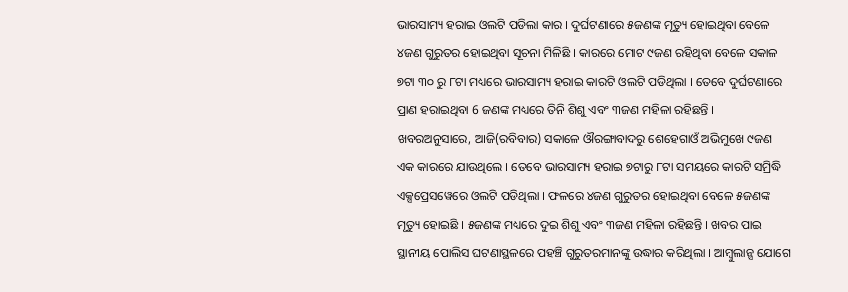ଭାରସାମ୍ୟ ହରାଇ ଓଲଟି ପଡିଲା କାର । ଦୁର୍ଘଟଣାରେ ୫ଜଣଙ୍କ ମୃତ୍ୟୁ ହୋଇଥିବା ବେଳେ ୪ଜଣ ଗୁରୁତର ହୋଇଥିବା ସୂଚନା ମିଳିଛି । କାରରେ ମୋଟ ୯ଜଣ ରହିଥିବା ବେଳେ ସକାଳ ୭ଟା ୩୦ ରୁ ୮ଟା ମଧ୍ୟରେ ଭାରସାମ୍ୟ ହରାଇ କାରଟି ଓଲଟି ପଡିଥିଲା । ତେବେ ଦୁର୍ଘଟଣାରେ ପ୍ରାଣ ହରାଇଥିବା 6 ଜଣଙ୍କ ମଧ୍ୟରେ ତିନି ଶିଶୁ ଏବଂ ୩ଜଣ ମହିଳା ରହିଛନ୍ତି ।
ଖବରଅନୁସାରେ, ଆଜି(ରବିବାର) ସକାଳେ ଔରଙ୍ଗାବାଦରୁ ଶେହେଗାଓଁ ଅଭିମୁଖେ ୯ଜଣ ଏକ କାରରେ ଯାଉଥିଲେ । ତେବେ ଭାରସାମ୍ୟ ହରାଇ ୭ଟାରୁ ୮ଟା ସମୟରେ କାରଟି ସମ୍ରିଦ୍ଧି ଏକ୍ସପ୍ରେସୱେରେ ଓଲଟି ପଡିଥିଲା । ଫଳରେ ୪ଜଣ ଗୁରୁତର ହୋଇଥିବା ବେଳେ ୫ଜଣଙ୍କ ମୃତ୍ୟୁ ହୋଇଛି । ୫ଜଣଙ୍କ ମଧ୍ୟରେ ଦୁଇ ଶିଶୁ ଏବଂ ୩ଜଣ ମହିଳା ରହିଛନ୍ତି । ଖବର ପାଇ ସ୍ଥାନୀୟ ପୋଲିସ ଘଟଣାସ୍ଥଳରେ ପହଞ୍ଚି ଗୁରୁତରମାନଙ୍କୁ ଉଦ୍ଧାର କରିଥିଲା । ଆମ୍ବୁଲାନ୍ସ ଯୋଗେ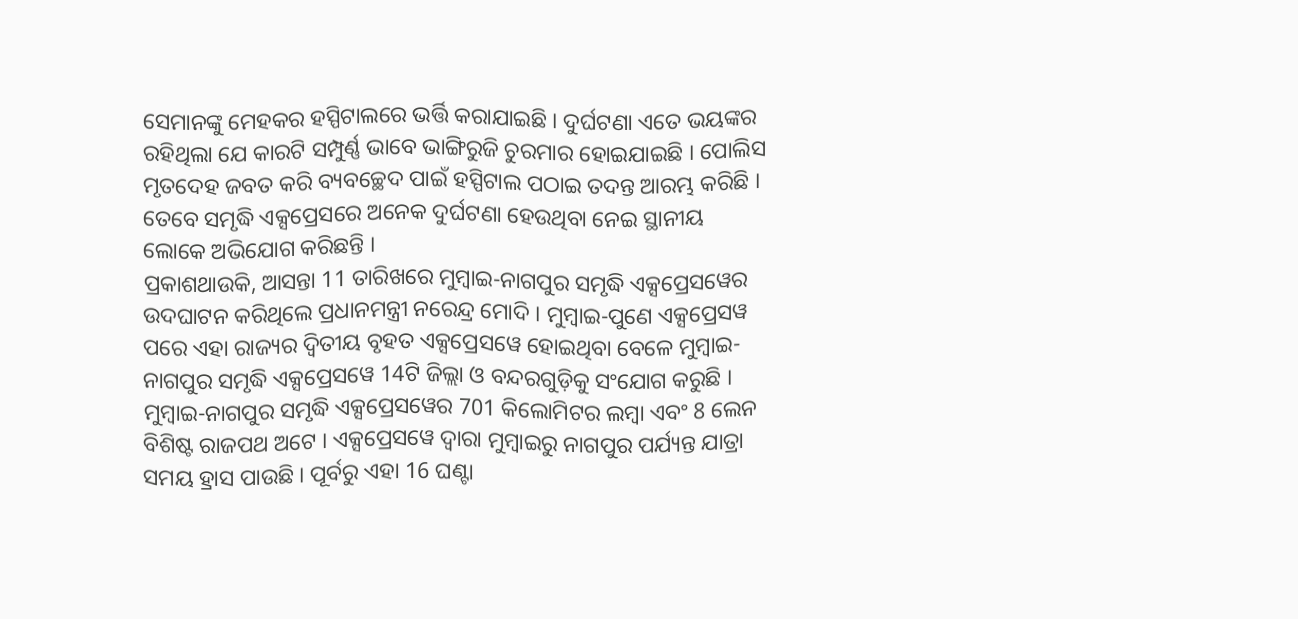ସେମାନଙ୍କୁ ମେହକର ହସ୍ପିଟାଲରେ ଭର୍ତ୍ତି କରାଯାଇଛି । ଦୁର୍ଘଟଣା ଏତେ ଭୟଙ୍କର ରହିଥିଲା ଯେ କାରଟି ସମ୍ପୁର୍ଣ୍ଣ ଭାବେ ଭାଙ୍ଗିରୁଜି ଚୁରମାର ହୋଇଯାଇଛି । ପୋଲିସ ମୃତଦେହ ଜବତ କରି ବ୍ୟବଚ୍ଛେଦ ପାଇଁ ହସ୍ପିଟାଲ ପଠାଇ ତଦନ୍ତ ଆରମ୍ଭ କରିଛି । ତେବେ ସମୃଦ୍ଧି ଏକ୍ସପ୍ରେସରେ ଅନେକ ଦୁର୍ଘଟଣା ହେଉଥିବା ନେଇ ସ୍ଥାନୀୟ ଲୋକେ ଅଭିଯୋଗ କରିଛନ୍ତି ।
ପ୍ରକାଶଥାଉକି, ଆସନ୍ତା 11 ତାରିଖରେ ମୁମ୍ବାଇ-ନାଗପୁର ସମୃଦ୍ଧି ଏକ୍ସପ୍ରେସୱେର ଉଦଘାଟନ କରିଥିଲେ ପ୍ରଧାନମନ୍ତ୍ରୀ ନରେନ୍ଦ୍ର ମୋଦି । ମୁମ୍ବାଇ-ପୁଣେ ଏକ୍ସପ୍ରେସୱ ପରେ ଏହା ରାଜ୍ୟର ଦ୍ବିତୀୟ ବୃହତ ଏକ୍ସପ୍ରେସୱେ ହୋଇଥିବା ବେଳେ ମୁମ୍ବାଇ-ନାଗପୁର ସମୃଦ୍ଧି ଏକ୍ସପ୍ରେସୱେ 14ଟି ଜିଲ୍ଲା ଓ ବନ୍ଦରଗୁଡ଼ିକୁ ସଂଯୋଗ କରୁଛି । ମୁମ୍ବାଇ-ନାଗପୁର ସମୃଦ୍ଧି ଏକ୍ସପ୍ରେସୱେର 701 କିଲୋମିଟର ଲମ୍ବା ଏବଂ 8 ଲେନ ବିଶିଷ୍ଟ ରାଜପଥ ଅଟେ । ଏକ୍ସପ୍ରେସୱେ ଦ୍ବାରା ମୁମ୍ବାଇରୁ ନାଗପୁର ପର୍ଯ୍ୟନ୍ତ ଯାତ୍ରା ସମୟ ହ୍ରାସ ପାଉଛି । ପୂର୍ବରୁ ଏହା 16 ଘଣ୍ଟା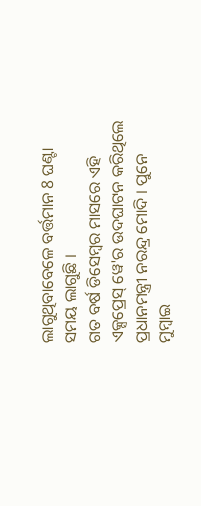ଲାଗୁଥିବାବେଳେ ବର୍ତ୍ତମାନ 8 ଘଣ୍ଟା ସମୟ ଲାଗୁଛି ।
ଗତ ବର୍ଷ ଡିସେମ୍ବର ମାସରେ ଏହି ଏକ୍ସପ୍ରେସ୍ ୱେ'ର ଉଦଘାଟନ କରିଥିଲେ ପ୍ରଧାନମନ୍ତ୍ରୀ ନରନ୍ଦ୍ର ମୋଦି । ପୁନେ ମୁମ୍ବାଇ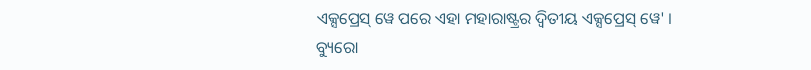ଏକ୍ସପ୍ରେସ୍ ୱେ ପରେ ଏହା ମହାରାଷ୍ଟ୍ରର ଦ୍ବିତୀୟ ଏକ୍ସପ୍ରେସ୍ ୱେ' ।
ବ୍ୟୁରୋ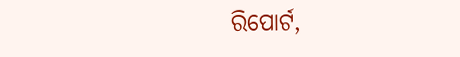ରିପୋର୍ଟ,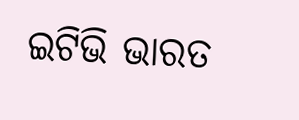ଇଟିଭି ଭାରତ